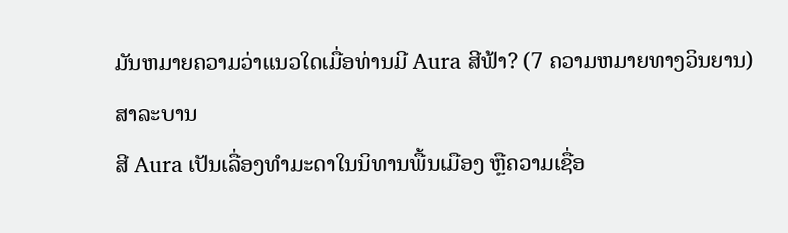ມັນຫມາຍຄວາມວ່າແນວໃດເມື່ອທ່ານມີ Aura ສີຟ້າ? (7 ຄວາມຫມາຍທາງວິນຍານ)
ສາລະບານ
ສີ Aura ເປັນເລື່ອງທຳມະດາໃນນິທານພື້ນເມືອງ ຫຼືຄວາມເຊື່ອ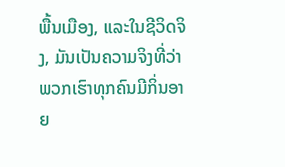ພື້ນເມືອງ, ແລະໃນຊີວິດຈິງ, ມັນເປັນຄວາມຈິງທີ່ວ່າພວກເຮົາທຸກຄົນມີກິ່ນອາຍ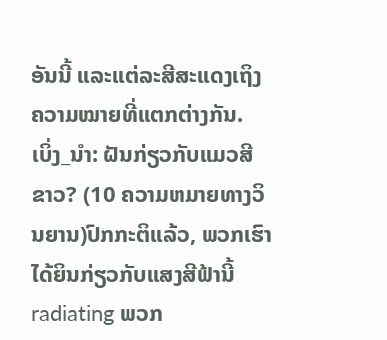ອັນນີ້ ແລະແຕ່ລະສີສະແດງເຖິງຄວາມໝາຍທີ່ແຕກຕ່າງກັນ.
ເບິ່ງ_ນຳ: ຝັນກ່ຽວກັບແມວສີຂາວ? (10 ຄວາມຫມາຍທາງວິນຍານ)ປົກກະຕິແລ້ວ, ພວກເຮົາໄດ້ຍິນກ່ຽວກັບແສງສີຟ້ານີ້ radiating ພວກ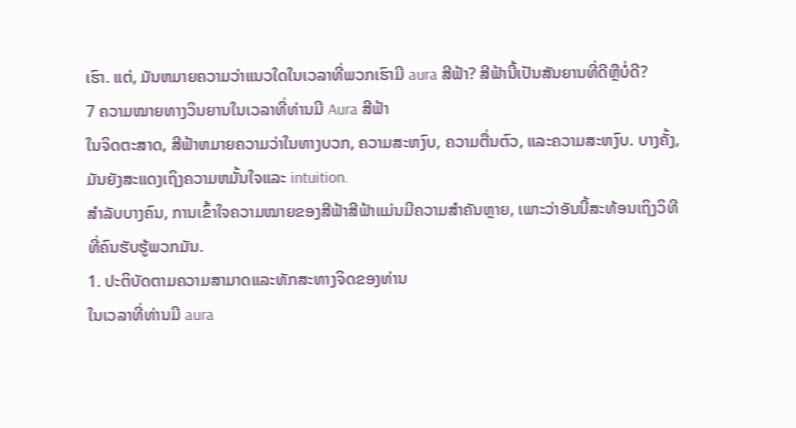ເຮົາ. ແຕ່, ມັນຫມາຍຄວາມວ່າແນວໃດໃນເວລາທີ່ພວກເຮົາມີ aura ສີຟ້າ? ສີຟ້ານີ້ເປັນສັນຍານທີ່ດີຫຼືບໍ່ດີ?
7 ຄວາມໝາຍທາງວິນຍານໃນເວລາທີ່ທ່ານມີ Aura ສີຟ້າ
ໃນຈິດຕະສາດ, ສີຟ້າຫມາຍຄວາມວ່າໃນທາງບວກ, ຄວາມສະຫງົບ, ຄວາມຕື່ນຕົວ, ແລະຄວາມສະຫງົບ. ບາງຄັ້ງ, ມັນຍັງສະແດງເຖິງຄວາມຫມັ້ນໃຈແລະ intuition.
ສຳລັບບາງຄົນ, ການເຂົ້າໃຈຄວາມໝາຍຂອງສີຟ້າສີຟ້າແມ່ນມີຄວາມສຳຄັນຫຼາຍ, ເພາະວ່າອັນນີ້ສະທ້ອນເຖິງວິທີທີ່ຄົນຮັບຮູ້ພວກມັນ.
1. ປະຕິບັດຕາມຄວາມສາມາດແລະທັກສະທາງຈິດຂອງທ່ານ
ໃນເວລາທີ່ທ່ານມີ aura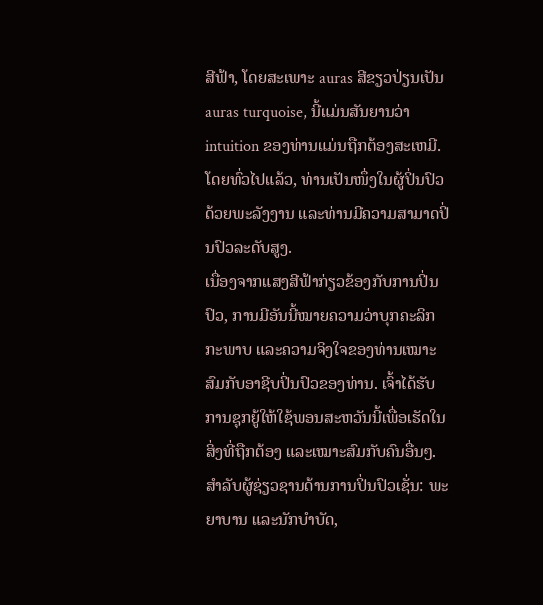ສີຟ້າ, ໂດຍສະເພາະ auras ສີຂຽວປ່ຽນເປັນ auras turquoise, ນີ້ແມ່ນສັນຍານວ່າ intuition ຂອງທ່ານແມ່ນຖືກຕ້ອງສະເຫມີ. ໂດຍທົ່ວໄປແລ້ວ, ທ່ານເປັນໜຶ່ງໃນຜູ້ປິ່ນປົວດ້ວຍພະລັງງານ ແລະທ່ານມີຄວາມສາມາດປິ່ນປົວລະດັບສູງ.
ເນື່ອງຈາກແສງສີຟ້າກ່ຽວຂ້ອງກັບການປິ່ນປົວ, ການມີອັນນີ້ໝາຍຄວາມວ່າບຸກຄະລິກກະພາບ ແລະຄວາມຈິງໃຈຂອງທ່ານເໝາະສົມກັບອາຊີບປິ່ນປົວຂອງທ່ານ. ເຈົ້າໄດ້ຮັບການຊຸກຍູ້ໃຫ້ໃຊ້ພອນສະຫວັນນີ້ເພື່ອເຮັດໃນສິ່ງທີ່ຖືກຕ້ອງ ແລະເໝາະສົມກັບຄົນອື່ນໆ.
ສຳລັບຜູ້ຊ່ຽວຊານດ້ານການປິ່ນປົວເຊັ່ນ: ພະຍາບານ ແລະນັກບຳບັດ,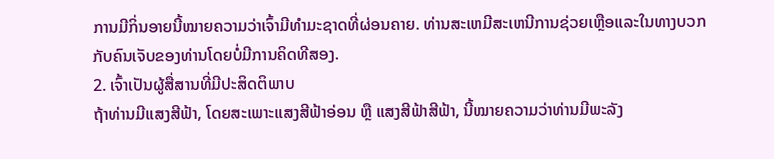ການມີກິ່ນອາຍນີ້ໝາຍຄວາມວ່າເຈົ້າມີທຳມະຊາດທີ່ຜ່ອນຄາຍ. ທ່ານສະເຫມີສະເຫນີການຊ່ວຍເຫຼືອແລະໃນທາງບວກກັບຄົນເຈັບຂອງທ່ານໂດຍບໍ່ມີການຄິດທີສອງ.
2. ເຈົ້າເປັນຜູ້ສື່ສານທີ່ມີປະສິດຕິພາບ
ຖ້າທ່ານມີແສງສີຟ້າ, ໂດຍສະເພາະແສງສີຟ້າອ່ອນ ຫຼື ແສງສີຟ້າສີຟ້າ, ນີ້ໝາຍຄວາມວ່າທ່ານມີພະລັງ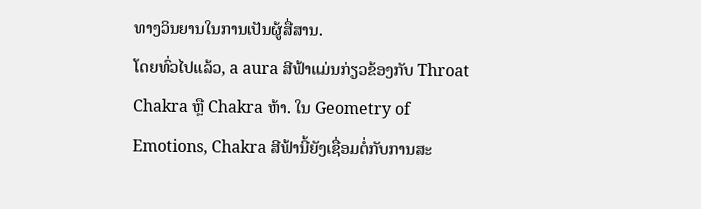ທາງວິນຍານໃນການເປັນຜູ້ສື່ສານ.
ໂດຍທົ່ວໄປແລ້ວ, a aura ສີຟ້າແມ່ນກ່ຽວຂ້ອງກັບ Throat Chakra ຫຼື Chakra ຫ້າ. ໃນ Geometry of Emotions, Chakra ສີຟ້ານີ້ຍັງເຊື່ອມຕໍ່ກັບການສະ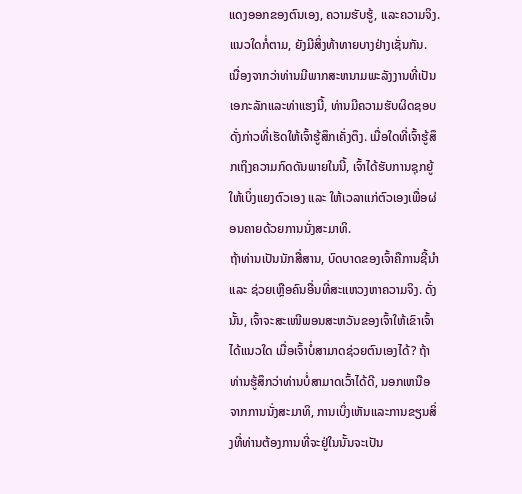ແດງອອກຂອງຕົນເອງ, ຄວາມຮັບຮູ້, ແລະຄວາມຈິງ.
ແນວໃດກໍ່ຕາມ, ຍັງມີສິ່ງທ້າທາຍບາງຢ່າງເຊັ່ນກັນ. ເນື່ອງຈາກວ່າທ່ານມີພາກສະຫນາມພະລັງງານທີ່ເປັນເອກະລັກແລະທ່າແຮງນີ້, ທ່ານມີຄວາມຮັບຜິດຊອບດັ່ງກ່າວທີ່ເຮັດໃຫ້ເຈົ້າຮູ້ສຶກເຄັ່ງຕຶງ. ເມື່ອໃດທີ່ເຈົ້າຮູ້ສຶກເຖິງຄວາມກົດດັນພາຍໃນນີ້, ເຈົ້າໄດ້ຮັບການຊຸກຍູ້ໃຫ້ເບິ່ງແຍງຕົວເອງ ແລະ ໃຫ້ເວລາແກ່ຕົວເອງເພື່ອຜ່ອນຄາຍດ້ວຍການນັ່ງສະມາທິ.
ຖ້າທ່ານເປັນນັກສື່ສານ, ບົດບາດຂອງເຈົ້າຄືການຊີ້ນໍາ ແລະ ຊ່ວຍເຫຼືອຄົນອື່ນທີ່ສະແຫວງຫາຄວາມຈິງ. ດັ່ງນັ້ນ, ເຈົ້າຈະສະເໜີພອນສະຫວັນຂອງເຈົ້າໃຫ້ເຂົາເຈົ້າໄດ້ແນວໃດ ເມື່ອເຈົ້າບໍ່ສາມາດຊ່ວຍຕົນເອງໄດ້? ຖ້າທ່ານຮູ້ສຶກວ່າທ່ານບໍ່ສາມາດເວົ້າໄດ້ດີ, ນອກເຫນືອຈາກການນັ່ງສະມາທິ, ການເບິ່ງເຫັນແລະການຂຽນສິ່ງທີ່ທ່ານຕ້ອງການທີ່ຈະຢູ່ໃນນັ້ນຈະເປັນ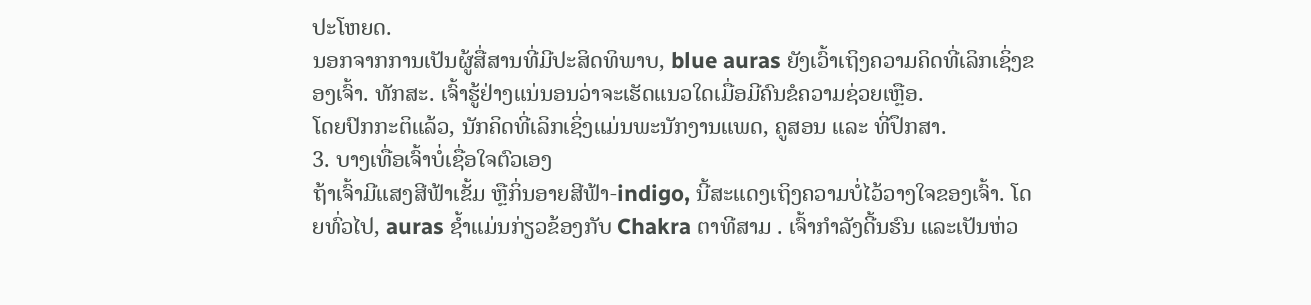ປະໂຫຍດ.
ນອກຈາກການເປັນຜູ້ສື່ສານທີ່ມີປະສິດທິພາບ, blue auras ຍັງເວົ້າເຖິງຄວາມຄິດທີ່ເລິກເຊິ່ງຂອງເຈົ້າ. ທັກສະ. ເຈົ້າຮູ້ຢ່າງແນ່ນອນວ່າຈະເຮັດແນວໃດເມື່ອມີຄົນຂໍຄວາມຊ່ວຍເຫຼືອ.
ໂດຍປົກກະຕິແລ້ວ, ນັກຄິດທີ່ເລິກເຊິ່ງແມ່ນພະນັກງານແພດ, ຄູສອນ ແລະ ທີ່ປຶກສາ.
3. ບາງເທື່ອເຈົ້າບໍ່ເຊື່ອໃຈຕົວເອງ
ຖ້າເຈົ້າມີແສງສີຟ້າເຂັ້ມ ຫຼືກິ່ນອາຍສີຟ້າ-indigo, ນີ້ສະແດງເຖິງຄວາມບໍ່ໄວ້ວາງໃຈຂອງເຈົ້າ. ໂດຍທົ່ວໄປ, auras ຊ້ຳແມ່ນກ່ຽວຂ້ອງກັບ Chakra ຕາທີສາມ . ເຈົ້າກຳລັງດີ້ນຮົນ ແລະເປັນຫ່ວ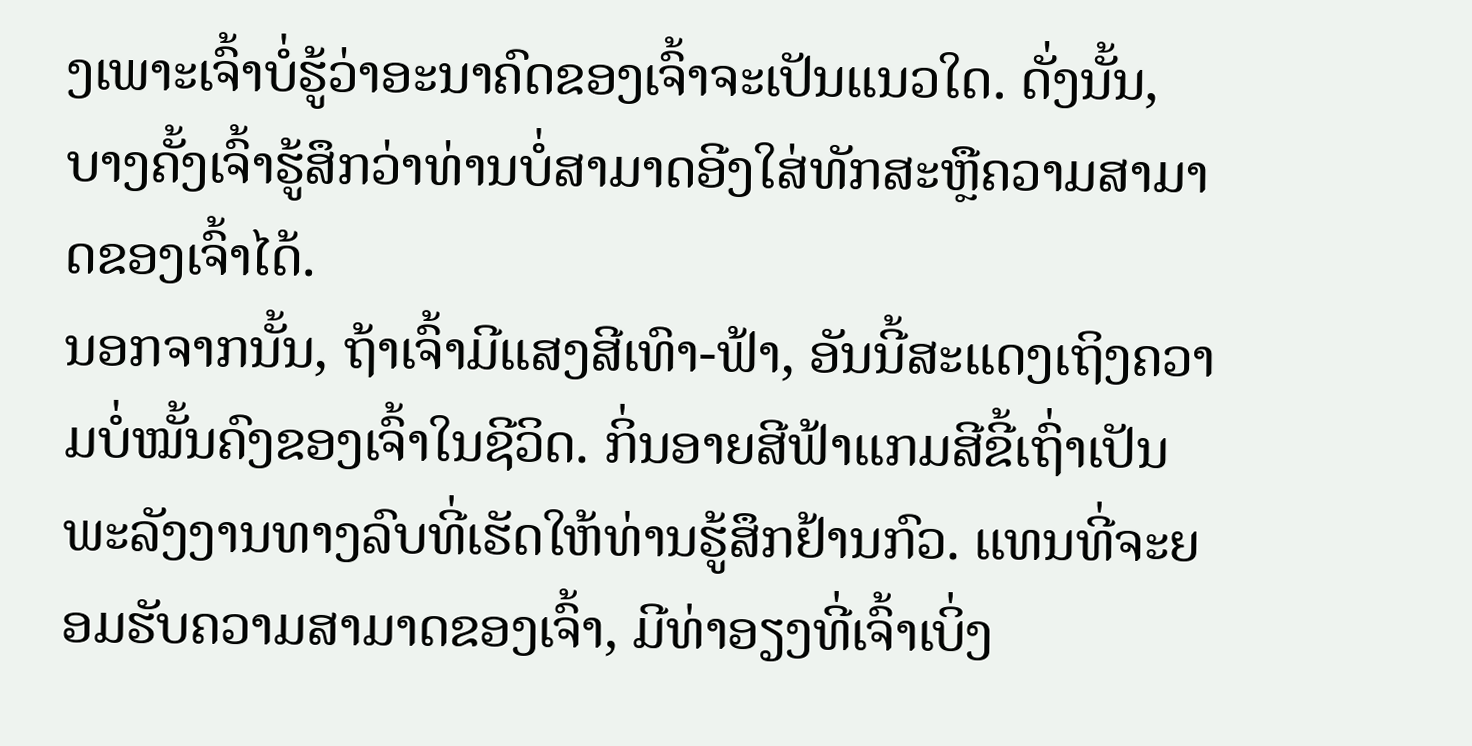ງເພາະເຈົ້າບໍ່ຮູ້ວ່າອະນາຄົດຂອງເຈົ້າຈະເປັນແນວໃດ. ດັ່ງນັ້ນ, ບາງຄັ້ງເຈົ້າຮູ້ສຶກວ່າທ່ານບໍ່ສາມາດອີງໃສ່ທັກສະຫຼືຄວາມສາມາດຂອງເຈົ້າໄດ້.
ນອກຈາກນັ້ນ, ຖ້າເຈົ້າມີແສງສີເທົາ-ຟ້າ, ອັນນີ້ສະແດງເຖິງຄວາມບໍ່ໝັ້ນຄົງຂອງເຈົ້າໃນຊີວິດ. ກິ່ນອາຍສີຟ້າແກມສີຂີ້ເຖົ່າເປັນພະລັງງານທາງລົບທີ່ເຮັດໃຫ້ທ່ານຮູ້ສຶກຢ້ານກົວ. ແທນທີ່ຈະຍອມຮັບຄວາມສາມາດຂອງເຈົ້າ, ມີທ່າອຽງທີ່ເຈົ້າເບິ່ງ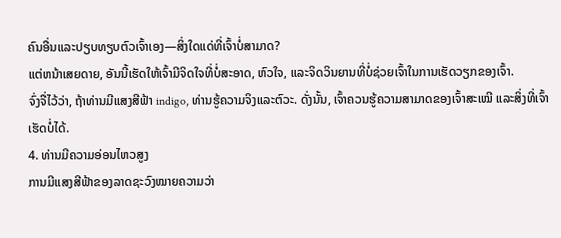ຄົນອື່ນແລະປຽບທຽບຕົວເຈົ້າເອງ—ສິ່ງໃດແດ່ທີ່ເຈົ້າບໍ່ສາມາດ?
ແຕ່ຫນ້າເສຍດາຍ, ອັນນີ້ເຮັດໃຫ້ເຈົ້າມີຈິດໃຈທີ່ບໍ່ສະອາດ, ຫົວໃຈ, ແລະຈິດວິນຍານທີ່ບໍ່ຊ່ວຍເຈົ້າໃນການເຮັດວຽກຂອງເຈົ້າ.
ຈົ່ງຈື່ໄວ້ວ່າ, ຖ້າທ່ານມີແສງສີຟ້າ indigo, ທ່ານຮູ້ຄວາມຈິງແລະຕົວະ. ດັ່ງນັ້ນ, ເຈົ້າຄວນຮູ້ຄວາມສາມາດຂອງເຈົ້າສະເໝີ ແລະສິ່ງທີ່ເຈົ້າເຮັດບໍ່ໄດ້.
4. ທ່ານມີຄວາມອ່ອນໄຫວສູງ
ການມີແສງສີຟ້າຂອງລາດຊະວົງໝາຍຄວາມວ່າ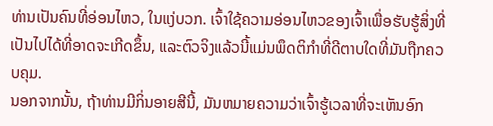ທ່ານເປັນຄົນທີ່ອ່ອນໄຫວ, ໃນແງ່ບວກ. ເຈົ້າໃຊ້ຄວາມອ່ອນໄຫວຂອງເຈົ້າເພື່ອຮັບຮູ້ສິ່ງທີ່ເປັນໄປໄດ້ທີ່ອາດຈະເກີດຂຶ້ນ, ແລະຕົວຈິງແລ້ວນີ້ແມ່ນພຶດຕິກໍາທີ່ດີຕາບໃດທີ່ມັນຖືກຄວບຄຸມ.
ນອກຈາກນັ້ນ, ຖ້າທ່ານມີກິ່ນອາຍສີນີ້, ມັນຫມາຍຄວາມວ່າເຈົ້າຮູ້ເວລາທີ່ຈະເຫັນອົກ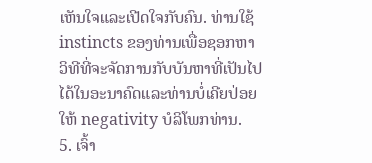ເຫັນໃຈແລະເປີດໃຈກັບຄົນ. ທ່ານໃຊ້ instincts ຂອງທ່ານເພື່ອຊອກຫາວິທີທີ່ຈະຈັດການກັບບັນຫາທີ່ເປັນໄປໄດ້ໃນອະນາຄົດແລະທ່ານບໍ່ເຄີຍປ່ອຍໃຫ້ negativity ບໍລິໂພກທ່ານ.
5. ເຈົ້າ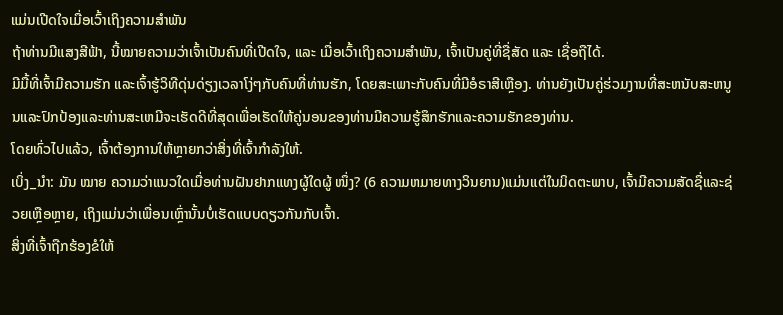ແມ່ນເປີດໃຈເມື່ອເວົ້າເຖິງຄວາມສຳພັນ
ຖ້າທ່ານມີແສງສີຟ້າ, ນີ້ໝາຍຄວາມວ່າເຈົ້າເປັນຄົນທີ່ເປີດໃຈ, ແລະ ເມື່ອເວົ້າເຖິງຄວາມສຳພັນ, ເຈົ້າເປັນຄູ່ທີ່ຊື່ສັດ ແລະ ເຊື່ອຖືໄດ້.
ມີມື້ທີ່ເຈົ້າມີຄວາມຮັກ ແລະເຈົ້າຮູ້ວິທີດຸ່ນດ່ຽງເວລາໂງ່ໆກັບຄົນທີ່ທ່ານຮັກ, ໂດຍສະເພາະກັບຄົນທີ່ມີອໍຣາສີເຫຼືອງ. ທ່ານຍັງເປັນຄູ່ຮ່ວມງານທີ່ສະຫນັບສະຫນູນແລະປົກປ້ອງແລະທ່ານສະເຫມີຈະເຮັດດີທີ່ສຸດເພື່ອເຮັດໃຫ້ຄູ່ນອນຂອງທ່ານມີຄວາມຮູ້ສຶກຮັກແລະຄວາມຮັກຂອງທ່ານ.
ໂດຍທົ່ວໄປແລ້ວ, ເຈົ້າຕ້ອງການໃຫ້ຫຼາຍກວ່າສິ່ງທີ່ເຈົ້າກຳລັງໃຫ້.
ເບິ່ງ_ນຳ: ມັນ ໝາຍ ຄວາມວ່າແນວໃດເມື່ອທ່ານຝັນຢາກແທງຜູ້ໃດຜູ້ ໜຶ່ງ? (6 ຄວາມຫມາຍທາງວິນຍານ)ແມ່ນແຕ່ໃນມິດຕະພາບ, ເຈົ້າມີຄວາມສັດຊື່ແລະຊ່ວຍເຫຼືອຫຼາຍ, ເຖິງແມ່ນວ່າເພື່ອນເຫຼົ່ານັ້ນບໍ່ເຮັດແບບດຽວກັນກັບເຈົ້າ.
ສິ່ງທີ່ເຈົ້າຖືກຮ້ອງຂໍໃຫ້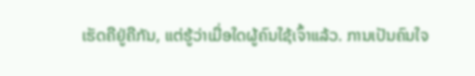ເຮັດຄືຢູ່ຄືກັນ, ແຕ່ຮູ້ວ່າເມື່ອໃດຜູ້ຄົນໃຊ້ເຈົ້າແລ້ວ. ການເປັນຄົນໃຈ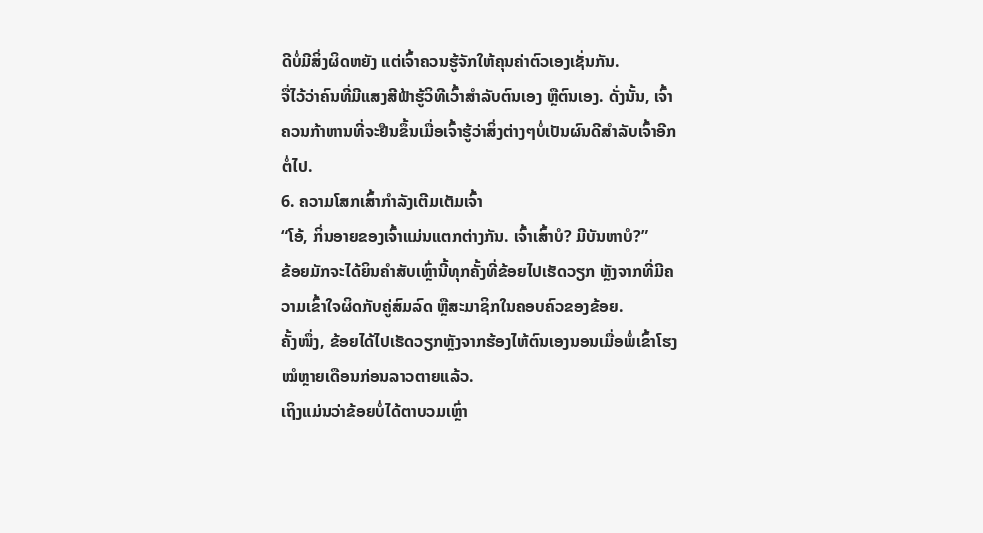ດີບໍ່ມີສິ່ງຜິດຫຍັງ ແຕ່ເຈົ້າຄວນຮູ້ຈັກໃຫ້ຄຸນຄ່າຕົວເອງເຊັ່ນກັນ.
ຈື່ໄວ້ວ່າຄົນທີ່ມີແສງສີຟ້າຮູ້ວິທີເວົ້າສຳລັບຕົນເອງ ຫຼືຕົນເອງ. ດັ່ງນັ້ນ, ເຈົ້າຄວນກ້າຫານທີ່ຈະຢືນຂຶ້ນເມື່ອເຈົ້າຮູ້ວ່າສິ່ງຕ່າງໆບໍ່ເປັນຜົນດີສຳລັບເຈົ້າອີກຕໍ່ໄປ.
6. ຄວາມໂສກເສົ້າກຳລັງເຕີມເຕັມເຈົ້າ
“ໂອ້, ກິ່ນອາຍຂອງເຈົ້າແມ່ນແຕກຕ່າງກັນ. ເຈົ້າເສົ້າບໍ? ມີບັນຫາບໍ?”
ຂ້ອຍມັກຈະໄດ້ຍິນຄຳສັບເຫຼົ່ານີ້ທຸກຄັ້ງທີ່ຂ້ອຍໄປເຮັດວຽກ ຫຼັງຈາກທີ່ມີຄວາມເຂົ້າໃຈຜິດກັບຄູ່ສົມລົດ ຫຼືສະມາຊິກໃນຄອບຄົວຂອງຂ້ອຍ.
ຄັ້ງໜຶ່ງ, ຂ້ອຍໄດ້ໄປເຮັດວຽກຫຼັງຈາກຮ້ອງໄຫ້ຕົນເອງນອນເມື່ອພໍ່ເຂົ້າໂຮງໝໍຫຼາຍເດືອນກ່ອນລາວຕາຍແລ້ວ.
ເຖິງແມ່ນວ່າຂ້ອຍບໍ່ໄດ້ຕາບວມເຫຼົ່າ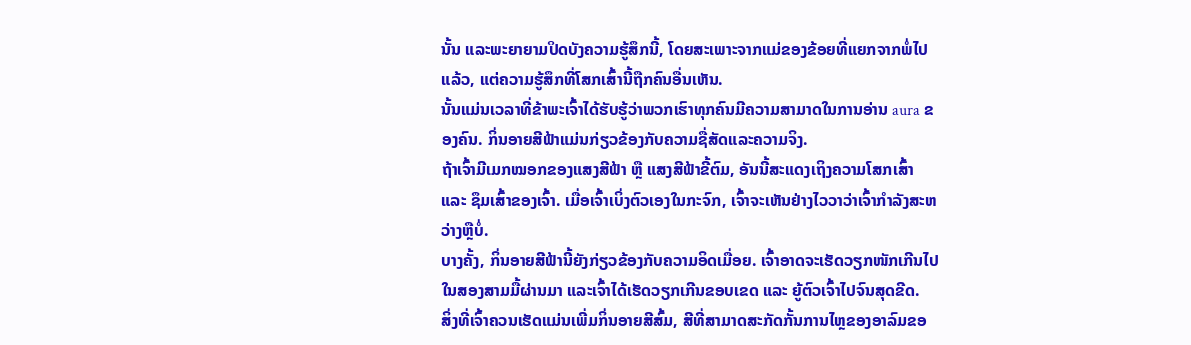ນັ້ນ ແລະພະຍາຍາມປິດບັງຄວາມຮູ້ສຶກນີ້, ໂດຍສະເພາະຈາກແມ່ຂອງຂ້ອຍທີ່ແຍກຈາກພໍ່ໄປແລ້ວ, ແຕ່ຄວາມຮູ້ສຶກທີ່ໂສກເສົ້ານີ້ຖືກຄົນອື່ນເຫັນ.
ນັ້ນແມ່ນເວລາທີ່ຂ້າພະເຈົ້າໄດ້ຮັບຮູ້ວ່າພວກເຮົາທຸກຄົນມີຄວາມສາມາດໃນການອ່ານ aura ຂອງຄົນ. ກິ່ນອາຍສີຟ້າແມ່ນກ່ຽວຂ້ອງກັບຄວາມຊື່ສັດແລະຄວາມຈິງ.
ຖ້າເຈົ້າມີເມກໝອກຂອງແສງສີຟ້າ ຫຼື ແສງສີຟ້າຂີ້ຕົມ, ອັນນີ້ສະແດງເຖິງຄວາມໂສກເສົ້າ ແລະ ຊຶມເສົ້າຂອງເຈົ້າ. ເມື່ອເຈົ້າເບິ່ງຕົວເອງໃນກະຈົກ, ເຈົ້າຈະເຫັນຢ່າງໄວວາວ່າເຈົ້າກໍາລັງສະຫວ່າງຫຼືບໍ່.
ບາງຄັ້ງ, ກິ່ນອາຍສີຟ້ານີ້ຍັງກ່ຽວຂ້ອງກັບຄວາມອິດເມື່ອຍ. ເຈົ້າອາດຈະເຮັດວຽກໜັກເກີນໄປໃນສອງສາມມື້ຜ່ານມາ ແລະເຈົ້າໄດ້ເຮັດວຽກເກີນຂອບເຂດ ແລະ ຍູ້ຕົວເຈົ້າໄປຈົນສຸດຂີດ.
ສິ່ງທີ່ເຈົ້າຄວນເຮັດແມ່ນເພີ່ມກິ່ນອາຍສີສົ້ມ, ສີທີ່ສາມາດສະກັດກັ້ນການໄຫຼຂອງອາລົມຂອ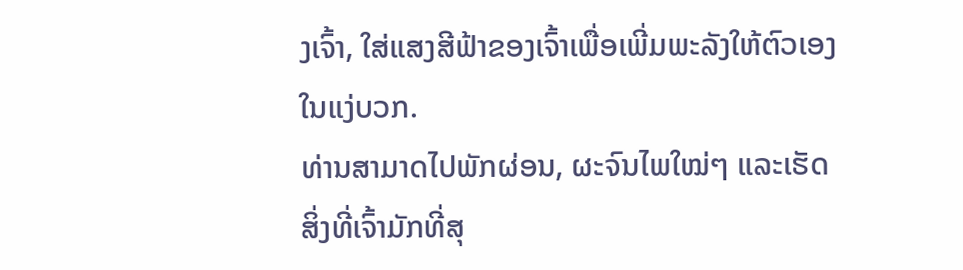ງເຈົ້າ, ໃສ່ແສງສີຟ້າຂອງເຈົ້າເພື່ອເພີ່ມພະລັງໃຫ້ຕົວເອງໃນແງ່ບວກ.
ທ່ານສາມາດໄປພັກຜ່ອນ, ຜະຈົນໄພໃໝ່ໆ ແລະເຮັດສິ່ງທີ່ເຈົ້າມັກທີ່ສຸ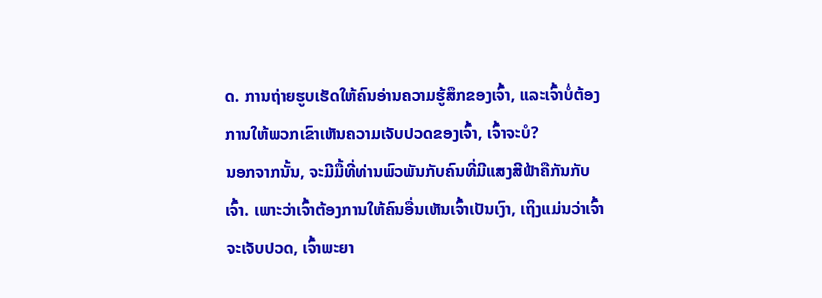ດ. ການຖ່າຍຮູບເຮັດໃຫ້ຄົນອ່ານຄວາມຮູ້ສຶກຂອງເຈົ້າ, ແລະເຈົ້າບໍ່ຕ້ອງການໃຫ້ພວກເຂົາເຫັນຄວາມເຈັບປວດຂອງເຈົ້າ, ເຈົ້າຈະບໍ?
ນອກຈາກນັ້ນ, ຈະມີມື້ທີ່ທ່ານພົວພັນກັບຄົນທີ່ມີແສງສີຟ້າຄືກັນກັບເຈົ້າ. ເພາະວ່າເຈົ້າຕ້ອງການໃຫ້ຄົນອື່ນເຫັນເຈົ້າເປັນເງົາ, ເຖິງແມ່ນວ່າເຈົ້າຈະເຈັບປວດ, ເຈົ້າພະຍາ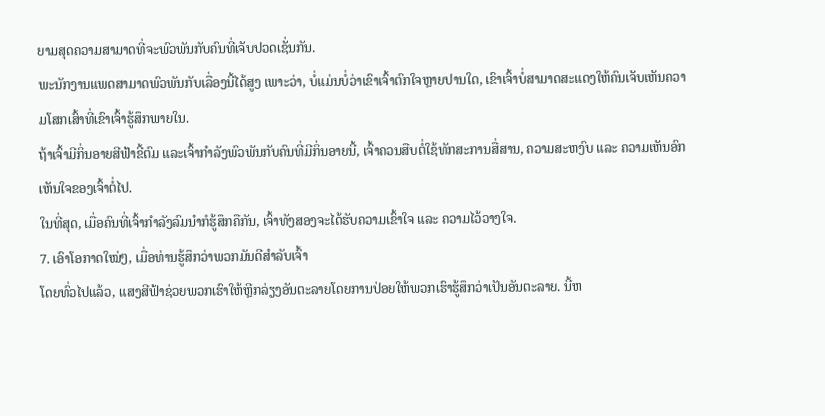ຍາມສຸດຄວາມສາມາດທີ່ຈະພົວພັນກັບຄົນທີ່ເຈັບປວດເຊັ່ນກັນ.
ພະນັກງານແພດສາມາດພົວພັນກັບເລື່ອງນີ້ໄດ້ສູງ ເພາະວ່າ, ບໍ່ແມ່ນບໍ່ວ່າເຂົາເຈົ້າຕົກໃຈຫຼາຍປານໃດ, ເຂົາເຈົ້າບໍ່ສາມາດສະແດງໃຫ້ຄົນເຈັບເຫັນຄວາມໂສກເສົ້າທີ່ເຂົາເຈົ້າຮູ້ສຶກພາຍໃນ.
ຖ້າເຈົ້າມີກິ່ນອາຍສີຟ້າຂີ້ຕົມ ແລະເຈົ້າກໍາລັງພົວພັນກັບຄົນທີ່ມີກິ່ນອາຍນີ້, ເຈົ້າຄວນສືບຕໍ່ໃຊ້ທັກສະການສື່ສານ, ຄວາມສະຫງົບ ແລະ ຄວາມເຫັນອົກເຫັນໃຈຂອງເຈົ້າຕໍ່ໄປ.
ໃນທີ່ສຸດ, ເມື່ອຄົນທີ່ເຈົ້າກຳລັງລົມນຳກໍຮູ້ສຶກຄືກັນ, ເຈົ້າທັງສອງຈະໄດ້ຮັບຄວາມເຂົ້າໃຈ ແລະ ຄວາມໄວ້ວາງໃຈ.
7. ເອົາໂອກາດໃໝ່ໆ, ເມື່ອທ່ານຮູ້ສຶກວ່າພວກມັນດີສຳລັບເຈົ້າ
ໂດຍທົ່ວໄປແລ້ວ, ແສງສີຟ້າຊ່ວຍພວກເຮົາໃຫ້ຫຼີກລ່ຽງອັນຕະລາຍໂດຍການປ່ອຍໃຫ້ພວກເຮົາຮູ້ສຶກວ່າເປັນອັນຕະລາຍ. ນີ້ຫ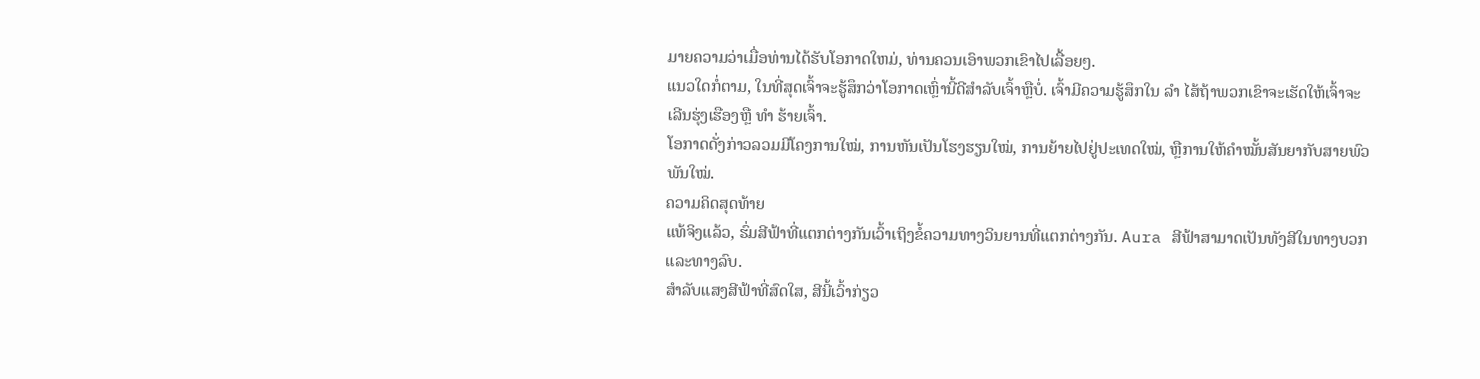ມາຍຄວາມວ່າເມື່ອທ່ານໄດ້ຮັບໂອກາດໃຫມ່, ທ່ານຄວນເອົາພວກເຂົາໄປເລື້ອຍໆ.
ແນວໃດກໍ່ຕາມ, ໃນທີ່ສຸດເຈົ້າຈະຮູ້ສຶກວ່າໂອກາດເຫຼົ່ານີ້ດີສຳລັບເຈົ້າຫຼືບໍ່. ເຈົ້າມີຄວາມຮູ້ສຶກໃນ ລຳ ໄສ້ຖ້າພວກເຂົາຈະເຮັດໃຫ້ເຈົ້າຈະເລີນຮຸ່ງເຮືອງຫຼື ທຳ ຮ້າຍເຈົ້າ.
ໂອກາດດັ່ງກ່າວລວມມີໂຄງການໃໝ່, ການຫັນເປັນໂຮງຮຽນໃໝ່, ການຍ້າຍໄປຢູ່ປະເທດໃໝ່, ຫຼືການໃຫ້ຄຳໝັ້ນສັນຍາກັບສາຍພົວພັນໃໝ່.
ຄວາມຄິດສຸດທ້າຍ
ແທ້ຈິງແລ້ວ, ຮົ່ມສີຟ້າທີ່ແຕກຕ່າງກັນເວົ້າເຖິງຂໍ້ຄວາມທາງວິນຍານທີ່ແຕກຕ່າງກັນ. Aura ສີຟ້າສາມາດເປັນທັງສີໃນທາງບວກແລະທາງລົບ.
ສໍາລັບແສງສີຟ້າທີ່ສົດໃສ, ສີນີ້ເວົ້າກ່ຽວ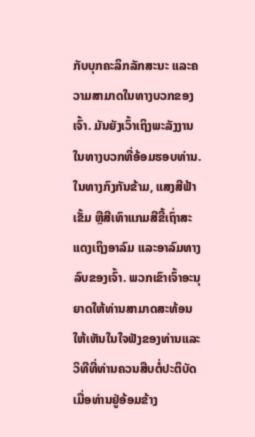ກັບບຸກຄະລິກລັກສະນະ ແລະຄວາມສາມາດໃນທາງບວກຂອງເຈົ້າ. ມັນຍັງເວົ້າເຖິງພະລັງງານໃນທາງບວກທີ່ອ້ອມຮອບທ່ານ.
ໃນທາງກົງກັນຂ້າມ, ແສງສີຟ້າເຂັ້ມ ຫຼືສີເທົາແກມສີຂີ້ເຖົ່າສະແດງເຖິງອາລົມ ແລະອາລົມທາງລົບຂອງເຈົ້າ. ພວກເຂົາເຈົ້າອະນຸຍາດໃຫ້ທ່ານສາມາດສະທ້ອນໃຫ້ເຫັນໃນໃຈຟັງຂອງທ່ານແລະວິທີທີ່ທ່ານຄວນສືບຕໍ່ປະຕິບັດເມື່ອທ່ານຢູ່ອ້ອມຂ້າງ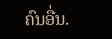ຄົນອື່ນ.